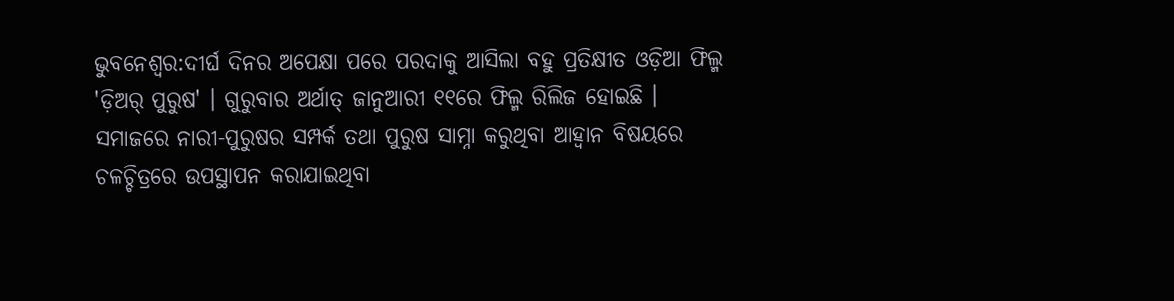ଭୁବନେଶ୍ବର:ଦୀର୍ଘ ଦିନର ଅପେକ୍ଷା ପରେ ପରଦାକୁ ଆସିଲା ବହୁ ପ୍ରତିକ୍ଷୀତ ଓଡ଼ିଆ ଫିଲ୍ମ 'ଡ଼ିଅର୍ ପୁରୁଷ' । ଗୁରୁବାର ଅର୍ଥାତ୍ ଜାନୁଆରୀ ୧୧ରେ ଫିଲ୍ମ ରିଲିଜ ହୋଇଛି । ସମାଜରେ ନାରୀ-ପୁରୁଷର ସମ୍ପର୍କ ତଥା ପୁରୁଷ ସାମ୍ନା କରୁଥିବା ଆହ୍ୱାନ ବିଷୟରେ ଚଳଚ୍ଚିତ୍ରରେ ଉପସ୍ଥାପନ କରାଯାଇଥିବା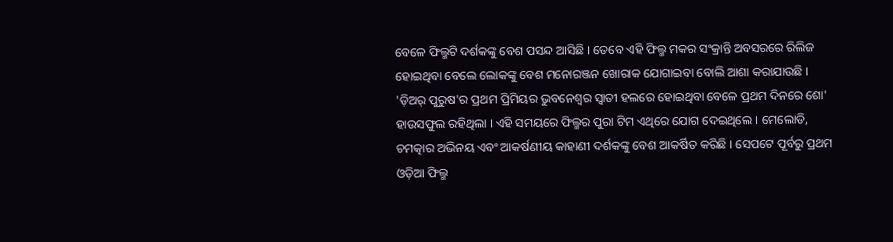ବେଳେ ଫିଲ୍ମଟି ଦର୍ଶକଙ୍କୁ ବେଶ ପସନ୍ଦ ଆସିଛି । ତେବେ ଏହି ଫିଲ୍ମ ମକର ସଂକ୍ରାନ୍ତି ଅବସରରେ ରିଲିଜ ହୋଇଥିବା ବେଲେ ଲୋକଙ୍କୁ ବେଶ ମନୋରଞ୍ଜନ ଖୋରାକ ଯୋଗାଇବା ବୋଲି ଆଶା କରାଯାଉଛି ।
'ଡ଼ିଅର୍ ପୁରୁଷ'ର ପ୍ରଥମ ପ୍ରିମିୟର ଭୁବନେଶ୍ବର ସ୍ବାତୀ ହଲରେ ହୋଇଥିବା ବେଳେ ପ୍ରଥମ ଦିନରେ ଶୋ' ହାଉସଫୁଲ ରହିଥିଲା । ଏହି ସମୟରେ ଫିଲ୍ମର ପୁରା ଟିମ ଏଥିରେ ଯୋଗ ଦେଇଥିଲେ । ମେଲୋଡି, ଚମତ୍କାର ଅଭିନୟ ଏବଂ ଆକର୍ଷଣୀୟ କାହାଣୀ ଦର୍ଶକଙ୍କୁ ବେଶ ଆକର୍ଷିତ କରିଛି । ସେପଟେ ପୂର୍ବରୁ ପ୍ରଥମ ଓଡ଼ିଆ ଫିଲ୍ମ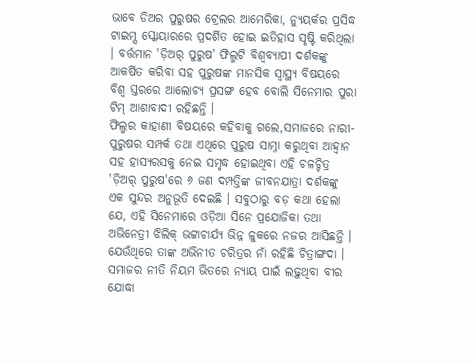ଭାବେ ଡିଅର ପୁରୁଷର ଟ୍ରେଲର ଆମେରିକା, ନ୍ୟୁୟର୍କର ପ୍ରସିଦ୍ଧ ଟାଇମ୍ସ ସ୍କୋୟାରରେ ପ୍ରଦର୍ଶିତ ହୋଇ ଇତିହାସ ସୃଷ୍ଟି କରିଥିଲା । ବର୍ତ୍ତମାନ 'ଡ଼ିଅର୍ ପୁରୁଷ' ଫିଲ୍ମଟି ବିଶ୍ବବ୍ୟାପୀ ଦର୍ଶକଙ୍କୁ ଆକର୍ଷିତ କରିବା ସହ ପୁରୁଷଙ୍କ ମାନସିକ ସ୍ବାସ୍ଥ୍ୟ ବିଷୟରେ ବିଶ୍ବ ସ୍ତରରେ ଆଲୋଚ୍ୟ ପ୍ରସଙ୍ଗ ହେବ ବୋଲି ସିନେମାର ପୁରା ଟିମ୍ ଆଶାବାଦୀ ରହିଛନ୍ତି ।
ଫିଲ୍ମର କାହାଣୀ ବିଷୟରେ କହିବାକୁ ଗଲେ,ସମାଜରେ ନାରୀ-ପୁରୁଷର ସମ୍ପର୍କ ତଥା ଏଥିରେ ପୁରୁଷ ସାମ୍ନା କରୁଥିବା ଆହ୍ବାନ ସହ ହାସ୍ୟରସକୁ ନେଇ ସମୃଦ୍ଧ ହୋଇଥିବା ଏହି ଚଳଚ୍ଚିତ୍ର 'ଡ଼ିଅର୍ ପୁରୁଷ'ରେ ୬ ଜଣ ଦମ୍ପତ୍ତିଙ୍କ ଜୀବନଯାତ୍ରା ଦର୍ଶକଙ୍କୁ ଏକ ସୁନ୍ଦର ଅନୁଭୂତି ଦେଇଛି । ସବୁଠାରୁ ବଡ଼ କଥା ହେଲା ଯେ, ଏହି ସିନେମାରେ ଓଡ଼ିଆ ସିନେ ପ୍ରଯୋଜିକା ତଥା ଅଭିନେତ୍ରୀ ଝିଲିକ୍ ଭଟ୍ଟାଚାର୍ଯ୍ୟ ଭିନ୍ନ ଳୁକରେ ନଜର ଆସିଛନ୍ତି । ଯେଉଁଥିରେ ତାଙ୍କ ଅଭିନୀତ ଚରିତ୍ରର ନାଁ ରହିଛି ଚିତ୍ରାଙ୍ଗଦା । ସମାଜର ନୀତି ନିୟମ ଭିତରେ ନ୍ୟାୟ ପାଇଁ ଲଢ଼ୁଥିବା ବୀର ଯୋଦ୍ଧା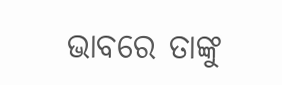ଭାବରେ ତାଙ୍କୁ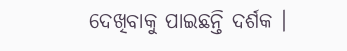ଦେଖିବାକୁ ପାଇଛନ୍ତି ଦର୍ଶକ ।